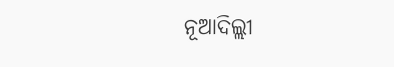ନୂଆଦିଲ୍ଲୀ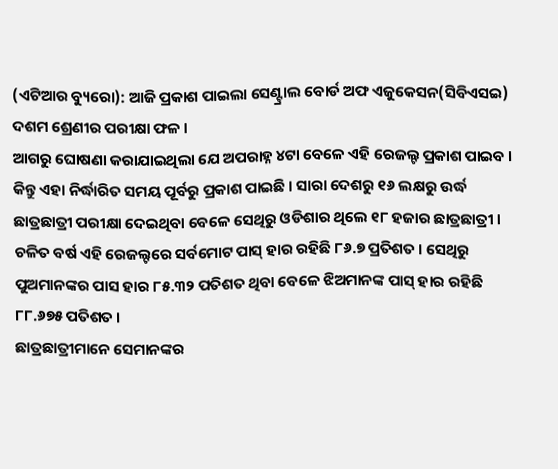(ଏଟିଆର ବ୍ୟୁରୋ): ଆଜି ପ୍ରକାଶ ପାଇଲା ସେଣ୍ଟ୍ରାଲ ବୋର୍ଡ ଅଫ ଏଜୁକେସନ(ସିବିଏସଇ) ଦଶମ ଶ୍ରେଣୀର ପରୀକ୍ଷା ଫଳ ।
ଆଗରୁ ଘୋଷଣା କରାଯାଇଥିଲା ଯେ ଅପରାହ୍ନ ୪ଟା ବେଳେ ଏହି ରେଜଲ୍ଟ ପ୍ରକାଶ ପାଇବ । କିନ୍ତୁ ଏହା ନିର୍ଦ୍ଧାରିତ ସମୟ ପୂର୍ବରୁ ପ୍ରକାଶ ପାଇଛି । ସାରା ଦେଶରୁ ୧୬ ଲକ୍ଷରୁ ଉର୍ଦ୍ଧ ଛାତ୍ରଛାତ୍ରୀ ପରୀକ୍ଷା ଦେଇଥିବା ବେଳେ ସେଥିରୁ ଓଡିଶାର ଥିଲେ ୧୮ ହଜାର ଛାତ୍ରଛାତ୍ରୀ ।
ଚଳିତ ବର୍ଷ ଏହି ରେଜଲ୍ଟରେ ସର୍ବମୋଟ ପାସ୍ ହାର ରହିଛି ୮୬.୭ ପ୍ରତିଶତ । ସେଥିରୁ ପୁଅମାନଙ୍କର ପାସ ହାର ୮୫.୩୨ ପତିଶତ ଥିବା ବେଳେ ଝିଅମାନଙ୍କ ପାସ୍ ହାର ରହିଛି ୮୮.୬୭୫ ପତିଶତ ।
ଛାତ୍ରଛାତ୍ରୀମାନେ ସେମାନଙ୍କର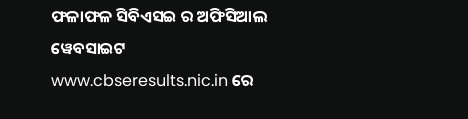ଫଳାଫଳ ସିବିଏସଇ ର ଅଫିସିଆଲ ୱେବସାଇଟ www.cbseresults.nic.in ରେ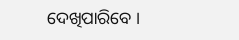ଦେଖିପାରିବେ ।